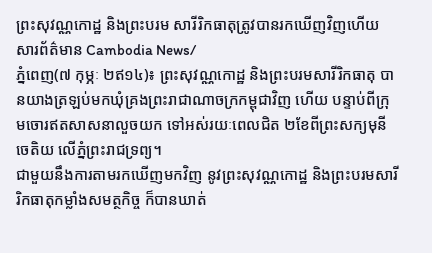ព្រះសុវណ្ណកោដ្ឋ និងព្រះបរម សារីរិកធាតុត្រូវបានរកឃើញវិញហើយ
សារព័ត៌មាន Cambodia News/
ភ្នំពេញ(៧ កុម្ភៈ ២ឥ១៤)៖ ព្រះសុវណ្ណកោដ្ឋ និងព្រះបរមសារីរិកធាតុ បានយាងត្រឡប់មកឃុំគ្រងព្រះរាជាណាចក្រកម្ពុជាវិញ ហើយ បន្ទាប់ពីក្រុមចោរឥតសាសនាលួចយក ទៅអស់រយៈពេលជិត ២ខែពីព្រះសក្យមុនីចេតិយ លើភ្នំព្រះរាជទ្រព្យ។
ជាមួយនឹងការតាមរកឃើញមកវិញ នូវព្រះសុវណ្ណកោដ្ឋ និងព្រះបរមសារីរិកធាតុកម្លាំងសមត្ថកិច្ច ក៏បានឃាត់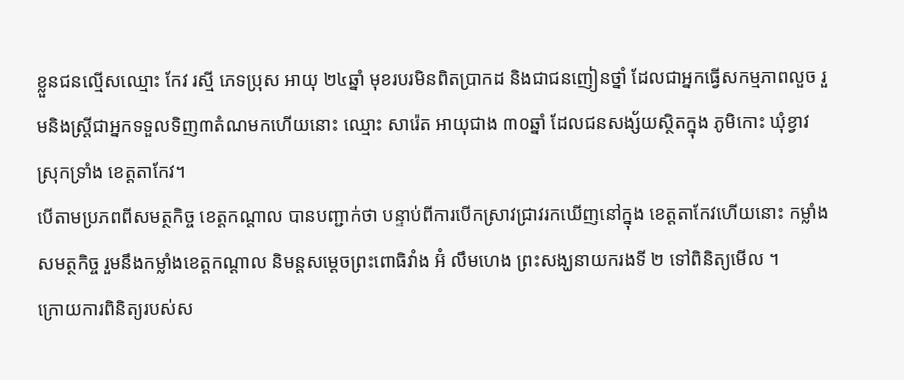ខ្លួនជនល្មើសឈ្មោះ កែវ រស្មី ភេទប្រុស អាយុ ២៤ឆ្នាំ មុខរបរមិនពិតប្រាកដ និងជាជនញៀនថ្នាំ ដែលជាអ្នកធ្វើសកម្មភាពលួច រួមនិងស្រ្តីជាអ្នកទទួលទិញ៣តំណមកហើយនោះ ឈ្មោះ សារ៉េត អាយុជាង ៣០ឆ្នាំ ដែលជនសង្ស័យស្ថិតក្នុង ភូមិកោះ ឃុំខ្វាវ ស្រុកទ្រាំង ខេត្តតាកែវ។
បើតាមប្រភពពីសមត្ថកិច្ច ខេត្តកណ្តាល បានបញ្ជាក់ថា បន្ទាប់ពីការបើកស្រាវជ្រាវរកឃើញនៅក្នុង ខេត្តតាកែវហើយនោះ កម្លាំងសមត្ថកិច្ច រួមនឹងកម្លាំងខេត្តកណ្តាល និមន្តសម្តេចព្រះពោធិវាំង អ៊ំ លឹមហេង ព្រះសង្ឃនាយករងទី ២ ទៅពិនិត្យមើល ។
ក្រោយការពិនិត្យរបស់ស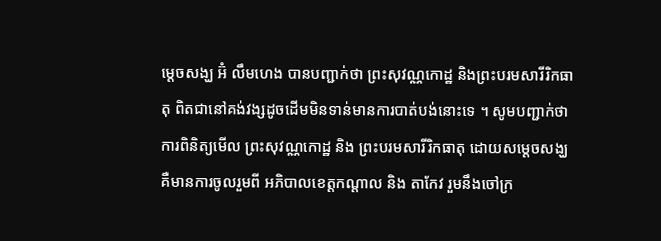ម្តេចសង្ឃ អ៊ំ លឹមហេង បានបញ្ជាក់ថា ព្រះសុវណ្ណកោដ្ឋ និងព្រះបរមសារីរិកធាតុ ពិតជានៅគង់វង្សដូចដើមមិនទាន់មានការបាត់បង់នោះទេ ។ សូមបញ្ជាក់ថា ការពិនិត្យមើល ព្រះសុវណ្ណកោដ្ឋ និង ព្រះបរមសារីរិកធាតុ ដោយសម្តេចសង្ឃ គឺមានការចូលរួមពី អភិបាលខេត្តកណ្តាល និង តាកែវ រួមនឹងចៅក្រ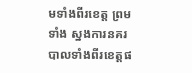មទាំងពីរខេត្ត ព្រមទាំង ស្នងការនគរបាលទាំងពីរខេត្តផ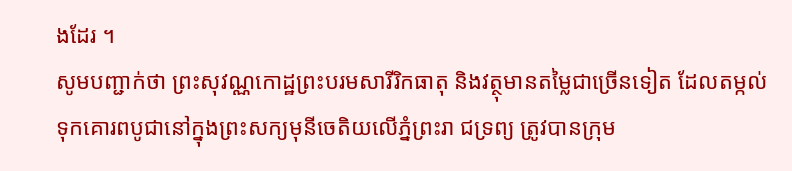ងដែរ ។
សូមបញ្ជាក់ថា ព្រះសុវណ្ណកោដ្ឋព្រះបរមសារីរិកធាតុ និងវត្ថុមានតម្លៃជាច្រើនទៀត ដែលតម្កល់ទុកគោរពបូជានៅក្នុងព្រះសក្យមុនីចេតិយលើភ្នំព្រះរា ជទ្រព្យ ត្រូវបានក្រុម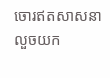ចោរឥតសាសនាលួចយក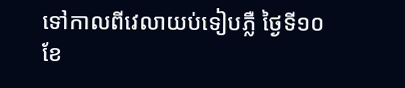ទៅកាលពីវេលាយប់ទៀបភ្លឺ ថ្ងៃទី១០ ខែ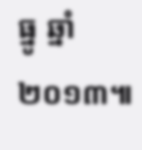ធ្នូ ឆ្នាំ២០១៣៕